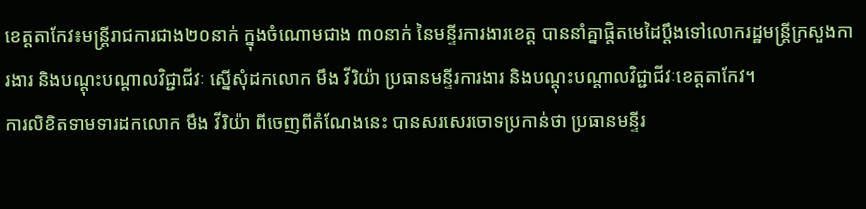ខេត្តតាកែវ៖មន្ដ្រីរាជការជាង២០នាក់ ក្នុងចំណោមជាង ៣០នាក់ នៃមន្ទីរការងារខេត្ត បាននាំគ្នាផ្ដិតមេដៃប្ដឹងទៅលោករដ្ឋមន្ដ្រីក្រសួងការងារ និងបណ្ដុះបណ្ដាលវិជ្ជាជីវៈ ស្នើសុំដកលោក មឹង វីរិយ៉ា ប្រធានមន្ទីរការងារ និងបណ្ដុះបណ្ដាលវិជ្ជាជីវៈខេត្ដតាកែវ។
ការលិខិតទាមទារដកលោក មឹង វីរិយ៉ា ពីចេញពីតំណែងនេះ បានសរសេរចោទប្រកាន់ថា ប្រធានមន្ទីរ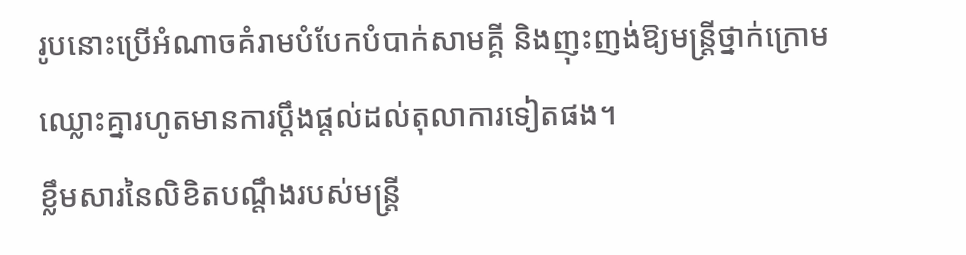រូបនោះប្រើអំណាចគំរាមបំបែកបំបាក់សាមគ្គី និងញុះញង់ឱ្យមន្ដ្រីថ្នាក់ក្រោម ឈ្លោះគ្នារហូតមានការប្ដឹងផ្ដល់ដល់តុលាការទៀតផង។
ខ្លឹមសារនៃលិខិតបណ្តឹងរបស់មន្ដ្រី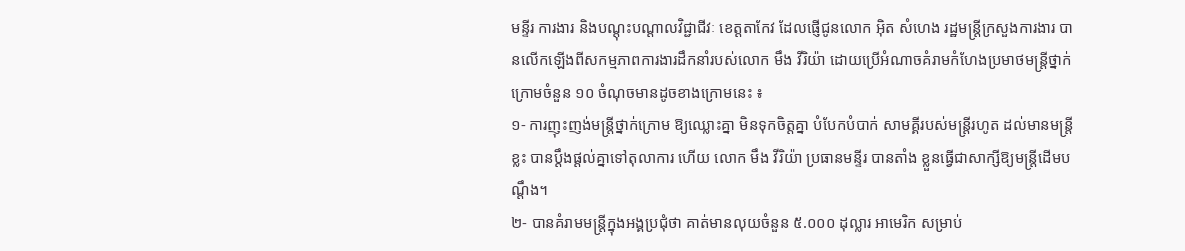មន្ទីរ ការងារ និងបណ្ដុះបណ្ដាលវិជ្ជាជីវៈ ខេត្ដតាកែវ ដែលផ្ញើជូនលោក អ៊ិត សំហេង រដ្ឋមន្ដ្រីក្រសួងការងារ បានលើកឡើងពីសកម្មភាពការងារដឹកនាំរបស់លោក មឹង វីរិយ៉ា ដោយប្រើអំណាចគំរាមកំហែងប្រមាថមន្ដ្រីថ្នាក់ក្រោមចំនួន ១០ ចំណុចមានដូចខាងក្រោមនេះ ៖
១- ការញុះញង់មន្ដ្រីថ្នាក់ក្រោម ឱ្យឈ្លោះគ្នា មិនទុកចិត្ដគ្នា បំបែកបំបាក់ សាមគ្គីរបស់មន្ដ្រីរហូត ដល់មានមន្ដ្រីខ្លះ បានប្ដឹងផ្ដល់គ្នាទៅតុលាការ ហើយ លោក មឹង វីរិយ៉ា ប្រធានមន្ទីរ បានតាំង ខ្លួនធ្វើជាសាក្សីឱ្យមន្ដ្រីដើមបណ្ដឹង។
២- បានគំរាមមន្ដ្រីក្នុងអង្គប្រជុំថា គាត់មានលុយចំនួន ៥.០០០ ដុល្លារ អាមេរិក សម្រាប់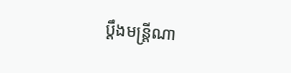ប្ដឹងមន្ដ្រីណា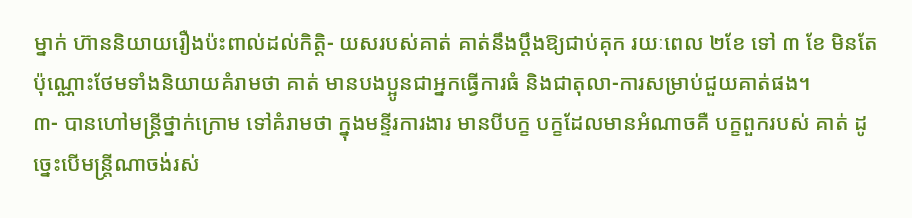ម្នាក់ ហ៊ាននិយាយរឿងប៉ះពាល់ដល់កិត្ដិ- យសរបស់គាត់ គាត់នឹងប្ដឹងឱ្យជាប់គុក រយៈពេល ២ខែ ទៅ ៣ ខែ មិនតែ ប៉ុណ្ណោះថែមទាំងនិយាយគំរាមថា គាត់ មានបងប្អូនជាអ្នកធ្វើការធំ និងជាតុលា-ការសម្រាប់ជួយគាត់ផង។
៣- បានហៅមន្ដ្រីថ្នាក់ក្រោម ទៅគំរាមថា ក្នុងមន្ទីរការងារ មានបីបក្ខ បក្ខដែលមានអំណាចគឺ បក្ខពួករបស់ គាត់ ដូច្នេះបើមន្ដ្រីណាចង់រស់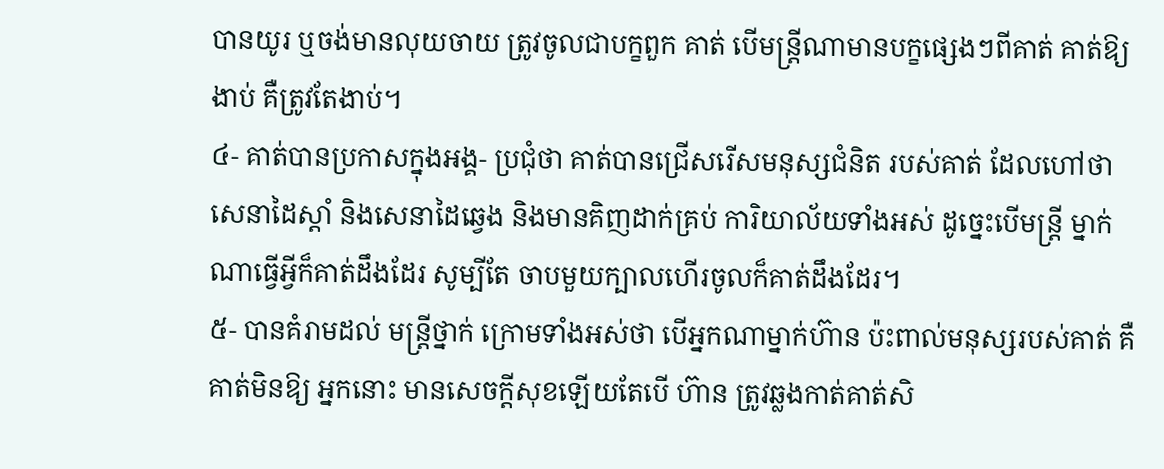បានយូរ ឬចង់មានលុយចាយ ត្រូវចូលជាបក្ខពួក គាត់ បើមន្ដ្រីណាមានបក្ខផ្សេងៗពីគាត់ គាត់ឱ្យងាប់ គឺត្រូវតែងាប់។
៤- គាត់បានប្រកាសក្នុងអង្គ- ប្រជុំថា គាត់បានជ្រើសរើសមនុស្សជំនិត របស់គាត់ ដែលហៅថាសេនាដៃស្ដាំ និងសេនាដៃឆ្វេង និងមានគិញដាក់គ្រប់ ការិយាល័យទាំងអស់ ដូច្នេះបើមន្ដ្រី ម្នាក់ណាធ្វើអ្វីក៏គាត់ដឹងដែរ សូម្បីតែ ចាបមួយក្បាលហើរចូលក៏គាត់ដឹងដែរ។
៥- បានគំរាមដល់ មន្ដ្រីថ្នាក់ ក្រោមទាំងអស់ថា បើអ្នកណាម្នាក់ហ៊ាន ប៉ះពាល់មនុស្សរបស់គាត់ គឺគាត់មិនឱ្យ អ្នកនោះ មានសេចក្ដីសុខឡើយតែបើ ហ៊ាន ត្រូវឆ្លងកាត់គាត់សិ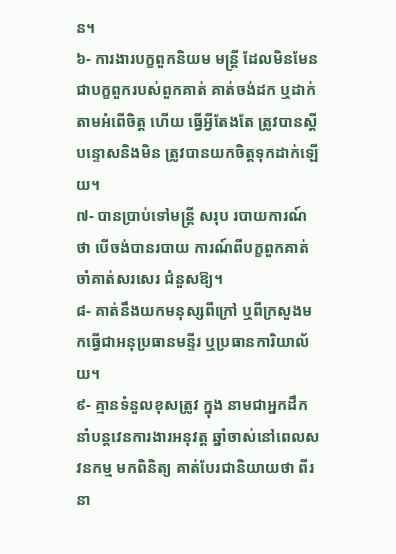ន។
៦- ការងារបក្ខពួកនិយម មន្ដ្រី ដែលមិនមែនជាបក្ខពួករបស់ពួកគាត់ គាត់ចង់ដក ឬដាក់តាមអំពើចិត្ដ ហើយ ធ្វើអ្វីតែងតែ ត្រូវបានស្ដីបន្ទោសនិងមិន ត្រូវបានយកចិត្ដទុកដាក់ឡើយ។
៧- បានប្រាប់ទៅមន្ដ្រី សរុប របាយការណ៍ថា បើចង់បានរបាយ ការណ៍ពីបក្ខពួកគាត់ចាំគាត់សរសេរ ជំនួសឱ្យ។
៨- គាត់នឹងយកមនុស្សពីក្រៅ ឬពីក្រសួងមកធ្វើជាអនុប្រធានមន្ទីរ ឬប្រធានការិយាល័យ។
៩- គ្មានទំនួលខុសត្រូវ ក្នុង នាមជាអ្នកដឹកនាំបន្ដវេនការងារអនុវត្ដ ឆ្នាំចាស់នៅពេលសវនកម្ម មកពិនិត្យ គាត់បែរជានិយាយថា ពីរនា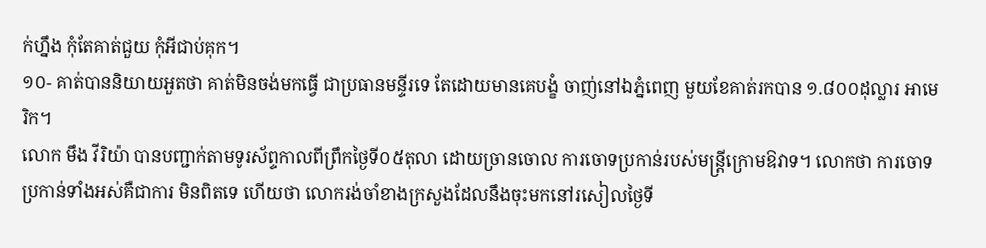ក់ហ្នឹង កុំតែគាត់ជួយ កុំអីជាប់គុក។
១០- គាត់បាននិយាយអួតថា គាត់មិនចង់មកធ្វើ ជាប្រធានមន្ទីរទេ តែដោយមានគេបង្ខំ ចាញ់នៅឯភ្នំពេញ មួយខែគាត់រកបាន ១.៨០០ដុល្លារ អាមេរិក។
លោក មឹង វីរិយ៉ា បានបញ្ជាក់តាមទូរស័ព្ទកាលពីព្រឹកថ្ងៃទី០៥តុលា ដោយច្រានចោល ការចោទប្រកាន់របស់មន្ដ្រីក្រោមឱវាទ។ លោកថា ការចោទប្រកាន់ទាំងអស់គឺជាការ មិនពិតទេ ហើយថា លោករង់ចាំខាងក្រសួងដែលនឹងចុះមកនៅរសៀលថ្ងៃទី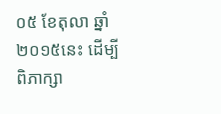០៥ ខែតុលា ឆ្នាំ២០១៥នេះ ដើម្បីពិភាក្សា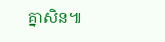គ្នាសិន៕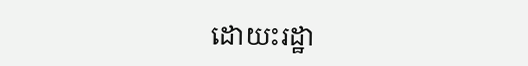ដោយះរដ្ឋា